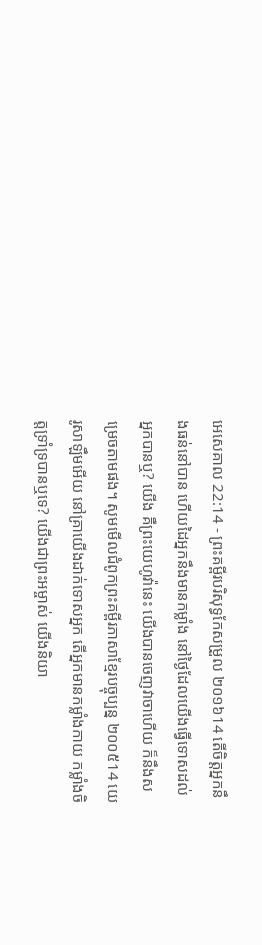អេសេគាល 22:14 - ព្រះគម្ពីរបរិសុទ្ធកែសម្រួល ២០១៦14 តើចិត្តអ្នកនឹងធន់នៅបាន ហើយដៃអ្នកនឹងមានកម្លាំង នៅថ្ងៃដែលយើងធ្វើទោសដល់អ្នកបានឬ? យើង គឺព្រះយេហូវ៉ានេះ យើងបានចេញវាចាហើយ ក៏នឹងសម្រេចតាមផង។ សូមមើលជំពូកព្រះគម្ពីរភាសាខ្មែរបច្ចុប្បន្ន ២០០៥14 យេរូសាឡឹមអើយ នៅគ្រាយើងដាក់ទោសអ្នក តើអ្នកមានកម្លាំងកាយ កម្លាំងចិត្តទ្រាំទ្របានឬទេ? យើងជាព្រះអម្ចាស់ យើងនិយា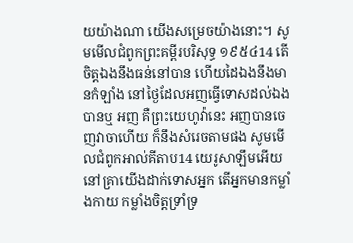យយ៉ាងណា យើងសម្រេចយ៉ាងនោះ។ សូមមើលជំពូកព្រះគម្ពីរបរិសុទ្ធ ១៩៥៤14 តើចិត្តឯងនឹងធន់នៅបាន ហើយដៃឯងនឹងមានកំឡាំង នៅថ្ងៃដែលអញធ្វើទោសដល់ឯងបានឬ អញ គឺព្រះយេហូវ៉ានេះ អញបានចេញវាចាហើយ ក៏នឹងសំរេចតាមផង សូមមើលជំពូកអាល់គីតាប14 យេរូសាឡឹមអើយ នៅគ្រាយើងដាក់ទោសអ្នក តើអ្នកមានកម្លាំងកាយ កម្លាំងចិត្តទ្រាំទ្រ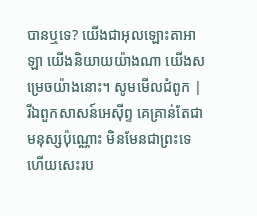បានឬទេ? យើងជាអុលឡោះតាអាឡា យើងនិយាយយ៉ាងណា យើងសម្រេចយ៉ាងនោះ។ សូមមើលជំពូក |
រីឯពួកសាសន៍អេស៊ីព្ទ គេគ្រាន់តែជាមនុស្សប៉ុណ្ណោះ មិនមែនជាព្រះទេ ហើយសេះរប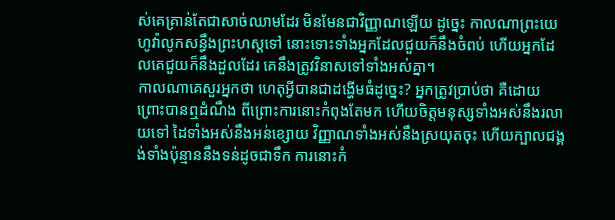ស់គេគ្រាន់តែជាសាច់ឈាមដែរ មិនមែនជាវិញ្ញាណឡើយ ដូច្នេះ កាលណាព្រះយេហូវ៉ាលូកសន្ធឹងព្រះហស្តទៅ នោះទោះទាំងអ្នកដែលជួយក៏នឹងចំពប់ ហើយអ្នកដែលគេជួយក៏នឹងដួលដែរ គេនឹងត្រូវវិនាសទៅទាំងអស់គ្នា។
កាលណាគេសួរអ្នកថា ហេតុអ្វីបានជាដង្ហើមធំដូច្នេះ? អ្នកត្រូវប្រាប់ថា គឺដោយព្រោះបានឮដំណឹង ពីព្រោះការនោះកំពុងតែមក ហើយចិត្តមនុស្សទាំងអស់នឹងរលាយទៅ ដៃទាំងអស់នឹងអន់ខ្សោយ វិញ្ញាណទាំងអស់នឹងស្រយុតចុះ ហើយក្បាលជង្គង់ទាំងប៉ុន្មាននឹងទន់ដូចជាទឹក ការនោះកំ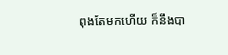ពុងតែមកហើយ ក៏នឹងបា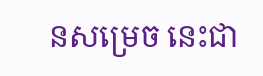នសម្រេច នេះជា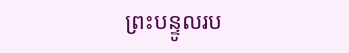ព្រះបន្ទូលរប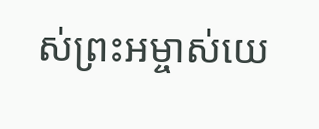ស់ព្រះអម្ចាស់យេ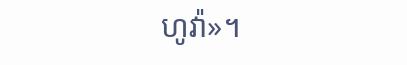ហូវ៉ា»។